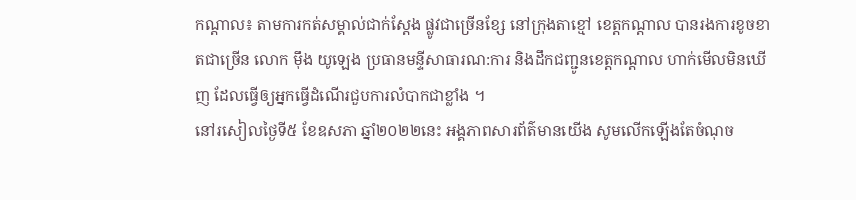កណ្តាល៖ តាមការកត់សម្គាល់ជាក់ស្ដែង ផ្លូវជាច្រើនខ្សែ នៅក្រុងតាខ្មៅ ខេត្តកណ្តាល បានរងការខូចខាតជាច្រើន លោក ម៉ឹង យូឡេង ប្រធានមន្ទីសាធារណ:ការ និងដឹកជញ្ជូនខេត្តកណ្តាល ហាក់មើលមិនឃើញ ដែលធ្វើឲ្យអ្នកធ្វើដំណើរជួបការលំបាកជាខ្លាំង ។
នៅរសៀលថ្ងៃទី៥ ខែឧសភា ឆ្នាំ២០២២នេះ អង្គភាពសារព័ត៌មានយើង សូមលើកឡើងតែចំណុច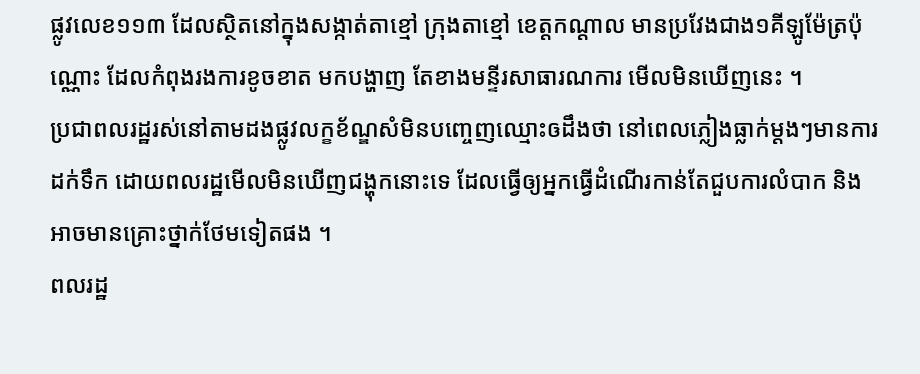ផ្លូវលេខ១១៣ ដែលស្ថិតនៅក្នុងសង្កាត់តាខ្មៅ ក្រុងតាខ្មៅ ខេត្តកណ្តាល មានប្រវែងជាង១គីឡូម៉ែត្រប៉ុណ្ណោះ ដែលកំពុងរងការខូចខាត មកបង្ហាញ តែខាងមន្ទីរសាធារណការ មើលមិនឃើញនេះ ។
ប្រជាពលរដ្ឋរស់នៅតាមដងផ្លូវលក្ខខ័ណ្ឌសំមិនបញ្ចេញឈ្មោះឲដឹងថា នៅពេលភ្លៀងធ្លាក់ម្ដងៗមានការដក់ទឹក ដោយពលរដ្ឋមើលមិនឃើញជង្ហុកនោះទេ ដែលធ្វើឲ្យអ្នកធ្វើដំណើរកាន់តែជួបការលំបាក និងអាចមានគ្រោះថ្នាក់ថែមទៀតផង ។
ពលរដ្ឋ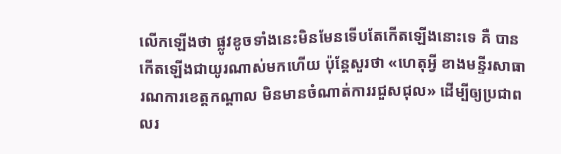លើកឡើងថា ផ្លូវខូចទាំងនេះមិនមែនទើបតែកើតឡើងនោះទេ គឺ បានកើតឡើងជាយូរណាស់មកហើយ ប៉ុន្តែសួរថា «ហេតុអ្វី ខាងមន្ទីរសាធារណការខេត្តកណ្តាល មិនមានចំណាត់ការរជួសជុល» ដើម្បីឲ្យប្រជាពលរ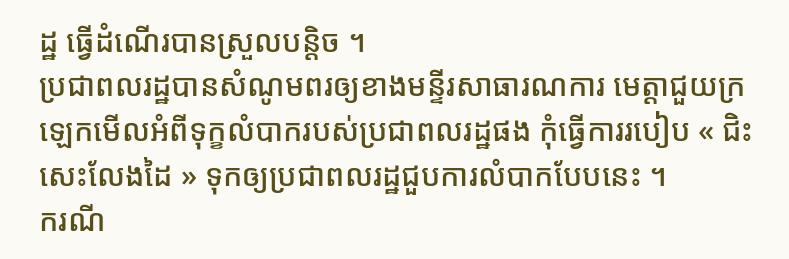ដ្ឋ ធ្វើដំណើរបានស្រួលបន្តិច ។
ប្រជាពលរដ្ឋបានសំណូមពរឲ្យខាងមន្ទីរសាធារណការ មេត្តាជួយក្រឡេកមើលអំពីទុក្ខលំបាករបស់ប្រជាពលរដ្ឋផង កុំធ្វើការរបៀប « ជិះសេះលែងដៃ » ទុកឲ្យប្រជាពលរដ្ឋជួបការលំបាកបែបនេះ ។
ករណី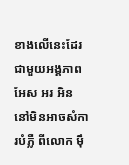ខាងលើនេះដែរជាមួយអង្គភាព អែស អរ អិន នៅមិនអាចសំការបំភ្លឺ ពីលោក ម៉ឹ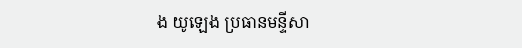ង យូឡេង ប្រធានមន្ទីសា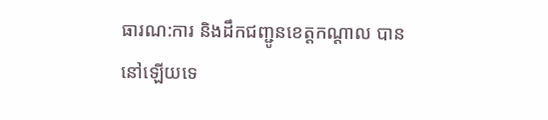ធារណ:ការ និងដឹកជញ្ជូនខេត្តកណ្តាល បាននៅឡើយទេ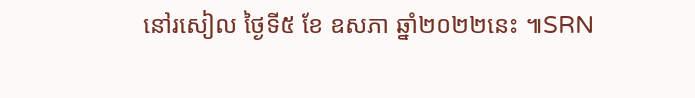នៅរសៀល ថ្ងៃទី៥ ខែ ឧសភា ឆ្នាំ២០២២នេះ ៕SRN